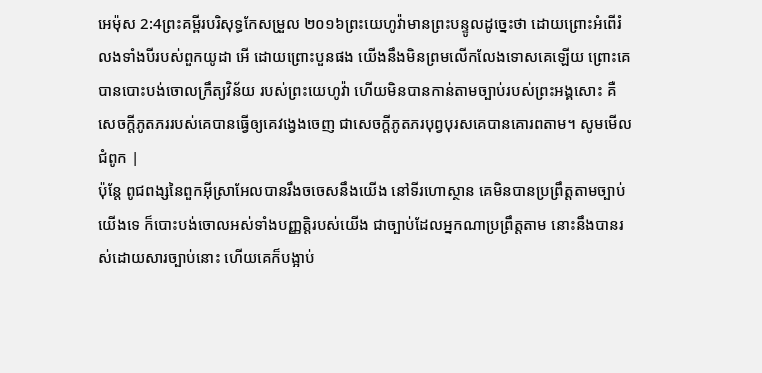អេម៉ុស 2:4ព្រះគម្ពីរបរិសុទ្ធកែសម្រួល ២០១៦ព្រះយេហូវ៉ាមានព្រះបន្ទូលដូច្នេះថា ដោយព្រោះអំពើរំលងទាំងបីរបស់ពួកយូដា អើ ដោយព្រោះបួនផង យើងនឹងមិនព្រមលើកលែងទោសគេឡើយ ព្រោះគេបានបោះបង់ចោលក្រឹត្យវិន័យ របស់ព្រះយេហូវ៉ា ហើយមិនបានកាន់តាមច្បាប់របស់ព្រះអង្គសោះ គឺសេចក្ដីភូតភររបស់គេបានធ្វើឲ្យគេវង្វេងចេញ ជាសេចក្ដីភូតភរបុព្វបុរសគេបានគោរពតាម។ សូមមើលជំពូក |
ប៉ុន្តែ ពូជពង្សនៃពួកអ៊ីស្រាអែលបានរឹងចចេសនឹងយើង នៅទីរហោស្ថាន គេមិនបានប្រព្រឹត្តតាមច្បាប់យើងទេ ក៏បោះបង់ចោលអស់ទាំងបញ្ញត្តិរបស់យើង ជាច្បាប់ដែលអ្នកណាប្រព្រឹត្តតាម នោះនឹងបានរស់ដោយសារច្បាប់នោះ ហើយគេក៏បង្អាប់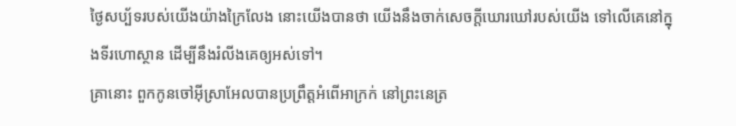ថ្ងៃសប្ប័ទរបស់យើងយ៉ាងក្រៃលែង នោះយើងបានថា យើងនឹងចាក់សេចក្ដីឃោរឃៅរបស់យើង ទៅលើគេនៅក្នុងទីរហោស្ថាន ដើម្បីនឹងរំលីងគេឲ្យអស់ទៅ។
គ្រានោះ ពួកកូនចៅអ៊ីស្រាអែលបានប្រព្រឹត្តអំពើអាក្រក់ នៅព្រះនេត្រ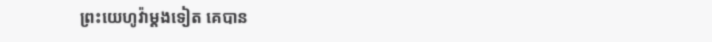ព្រះយេហូវ៉ាម្តងទៀត គេបាន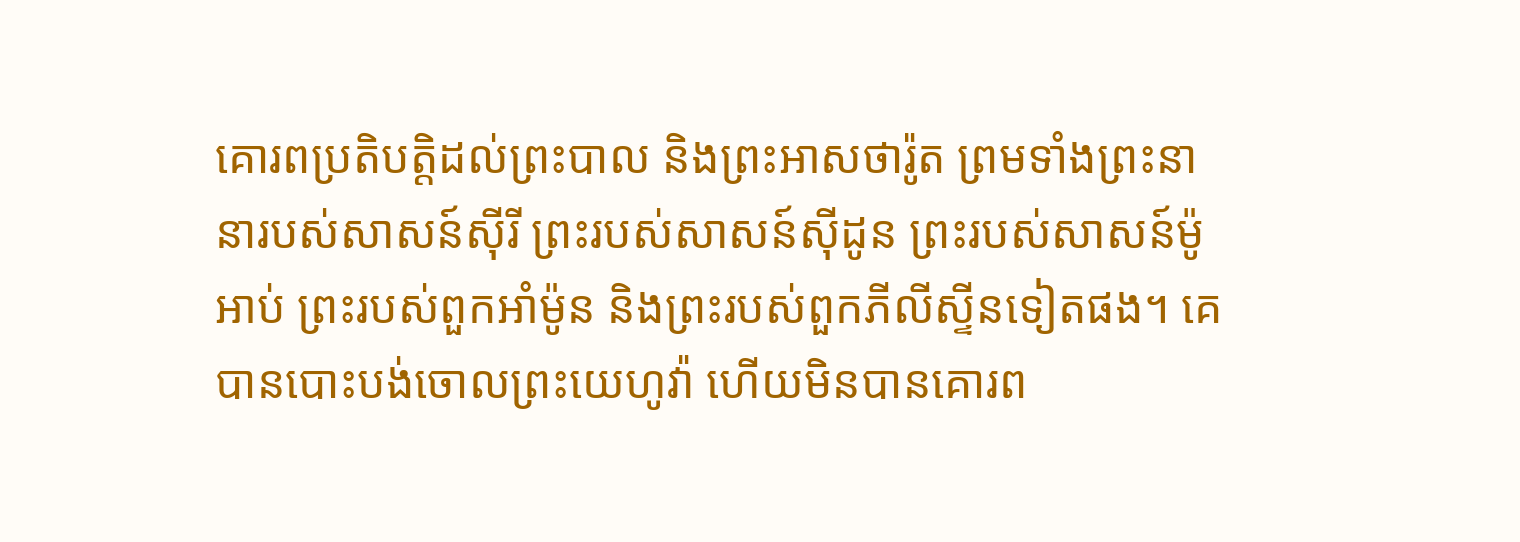គោរពប្រតិបត្តិដល់ព្រះបាល និងព្រះអាសថារ៉ូត ព្រមទាំងព្រះនានារបស់សាសន៍ស៊ីរី ព្រះរបស់សាសន៍ស៊ីដូន ព្រះរបស់សាសន៍ម៉ូអាប់ ព្រះរបស់ពួកអាំម៉ូន និងព្រះរបស់ពួកភីលីស្ទីនទៀតផង។ គេបានបោះបង់ចោលព្រះយេហូវ៉ា ហើយមិនបានគោរព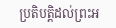ប្រតិបត្តិដល់ព្រះអ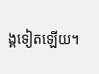ង្គទៀតឡើយ។